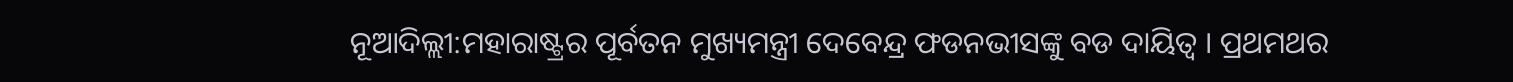ନୂଆଦିଲ୍ଲୀ:ମହାରାଷ୍ଟ୍ରର ପୂର୍ବତନ ମୁଖ୍ୟମନ୍ତ୍ରୀ ଦେବେନ୍ଦ୍ର ଫଡନଭୀସଙ୍କୁ ବଡ ଦାୟିତ୍ବ । ପ୍ରଥମଥର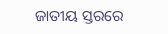ଜାତୀୟ ସ୍ତରରେ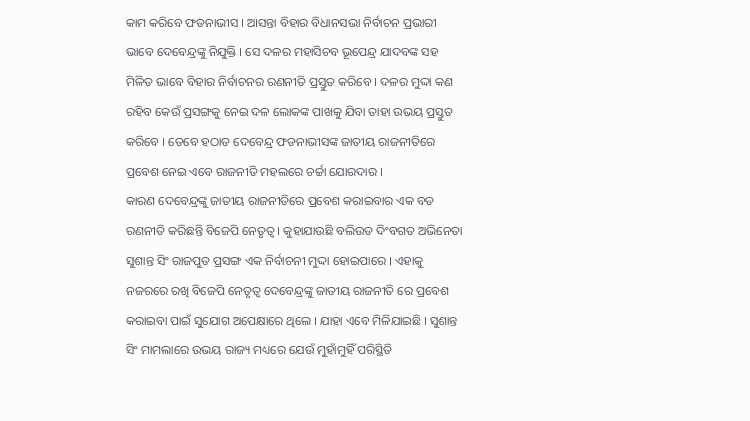କାମ କରିବେ ଫଡନାଭୀସ । ଆସନ୍ତା ବିହାର ବିଧାନସଭା ନିର୍ବାଚନ ପ୍ରଭାରୀ ଭାବେ ଦେବେନ୍ଦ୍ରଙ୍କୁ ନିଯୁକ୍ତି । ସେ ଦଳର ମହାସିଚବ ଭୂପେନ୍ଦ୍ର ଯାଦବଙ୍କ ସହ ମିଳିତ ଭାବେ ବିହାର ନିର୍ବାଚନର ରଣନୀତି ପ୍ରସ୍ତୁତ କରିବେ । ଦଳର ମୁଦ୍ଦା କଣ ରହିବ କେଉଁ ପ୍ରସଙ୍ଗକୁ ନେଇ ଦଳ ଲୋକଙ୍କ ପାଖକୁ ଯିବା ତାହା ଉଭୟ ପ୍ରସ୍ତୁତ କରିବେ । ତେବେ ହଠାତ ଦେବେନ୍ଦ୍ର ଫଡନାଭୀସଙ୍କ ଜାତୀୟ ରାଜନୀତିରେ ପ୍ରବେଶ ନେଇ ଏବେ ରାଜନୀତି ମହଲରେ ଚର୍ଚ୍ଚା ଯୋରଦାର ।
କାରଣ ଦେବେନ୍ଦ୍ରଙ୍କୁ ଜାତୀୟ ରାଜନୀତିରେ ପ୍ରବେଶ କରାଇବାର ଏକ ବଡ ରଣନୀତି କରିଛନ୍ତି ବିଜେପି ନେତୃତ୍ବ । କୁହାଯାଉଛି ବଲିଉଡ ଦିଂବଗତ ଅଭିନେତା ସୁଶାନ୍ତ ସିଂ ରାଜପୁତ ପ୍ରସଙ୍ଗ ଏକ ନିର୍ବାଚନୀ ମୁଦ୍ଦା ହୋଇପାରେ । ଏହାକୁ ନଜରରେ ରଖି ବିଜେପି ନେତୃତ୍ବ ଦେବେନ୍ଦ୍ରଙ୍କୁ ଜାତୀୟ ରାଜନୀତି ରେ ପ୍ରବେଶ କରାଇବା ପାଇଁ ସୁଯୋଗ ଅପେକ୍ଷାରେ ଥିଲେ । ଯାହା ଏବେ ମିଳିଯାଇଛି । ସୁଶାନ୍ତ ସିଂ ମାମଲାରେ ଉଭୟ ରାଜ୍ୟ ମଧ୍ୟରେ ଯେଉଁ ମୁହାଁମୁହିଁ ପରିସ୍ଥିତି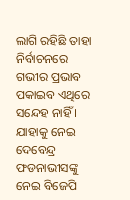ଲାଗି ରହିଛି ତାହା ନିର୍ବାଚନରେ ଗଭୀର ପ୍ରଭାବ ପକାଇବ ଏଥିରେ ସନ୍ଦେହ ନାହିଁ । ଯାହାକୁ ନେଇ ଦେବେନ୍ଦ୍ର ଫଡନାଭୀସଙ୍କୁ ନେଇ ବିଜେପି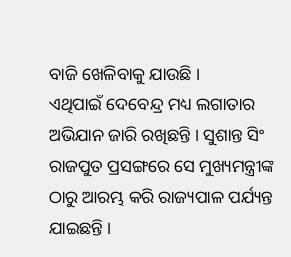ବାଜି ଖେଳିବାକୁ ଯାଉଛି ।
ଏଥିପାଇଁ ଦେବେନ୍ଦ୍ର ମଧ୍ୟ ଲଗାତାର ଅଭିଯାନ ଜାରି ରଖିଛନ୍ତି । ସୁଶାନ୍ତ ସିଂ ରାଜପୁତ ପ୍ରସଙ୍ଗରେ ସେ ମୁଖ୍ୟମନ୍ତ୍ରୀଙ୍କ ଠାରୁ ଆରମ୍ଭ କରି ରାଜ୍ୟପାଳ ପର୍ଯ୍ୟନ୍ତ ଯାଇଛନ୍ତି ।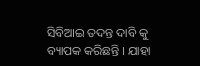ସିବିଆଇ ତଦନ୍ତ ଦାବି କୁ ବ୍ୟାପକ କରିଛନ୍ତି । ଯାହା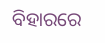ବିହାରରେ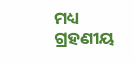ମଧ୍ୟ ଗ୍ରହଣୀୟ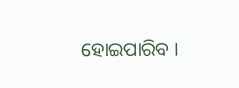ହୋଇପାରିବ ।